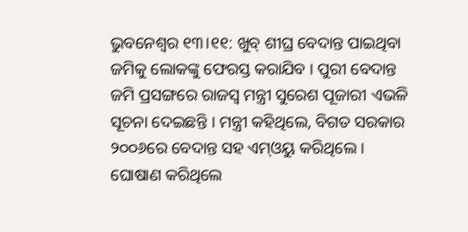ଭୁବନେଶ୍ବର ୧୩।୧୧: ଖୁବ୍ ଶୀଘ୍ର ବେଦାନ୍ତ ପାଇଥିବା ଜମିକୁ ଲୋକଙ୍କୁ ଫେରସ୍ତ କରାଯିବ । ପୁରୀ ବେଦାନ୍ତ ଜମି ପ୍ରସଙ୍ଗରେ ରାଜସ୍ବ ମନ୍ତ୍ରୀ ସୁରେଶ ପୂଜାରୀ ଏଭଳି ସୂଚନା ଦେଇଛନ୍ତି । ମନ୍ତ୍ରୀ କହିଥିଲେ, ବିଗତ ସରକାର ୨୦୦୬ରେ ବେଦାନ୍ତ ସହ ଏମ୍ଓୟୁ କରିଥିଲେ । ଘୋଷାଣ କରିଥିଲେ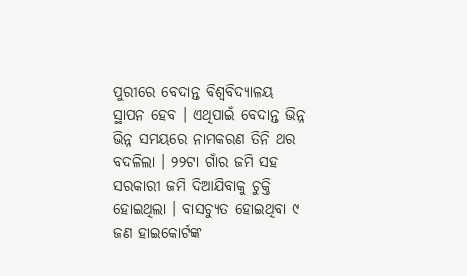ପୁରୀରେ ବେଦାନ୍ତ ବିଶ୍ୱବିଦ୍ୟାଳୟ ସ୍ଥାପନ ହେବ । ଏଥିପାଇଁ ବେଦାନ୍ତ ଭିନ୍ନ ଭିନ୍ନ ସମୟରେ ନାମକରଣ ତିନି ଥର ବଦଳିଲା । ୨୨ଟା ଗାଁର ଜମି ସହ ସରକାରୀ ଜମି ଦିଆଯିବାକୁ ଚୁକ୍ତି ହୋଇଥିଲା । ବାସଚ୍ୟୁତ ହୋଇଥିବା ୯ ଜଣ ହାଇକୋର୍ଟଙ୍କ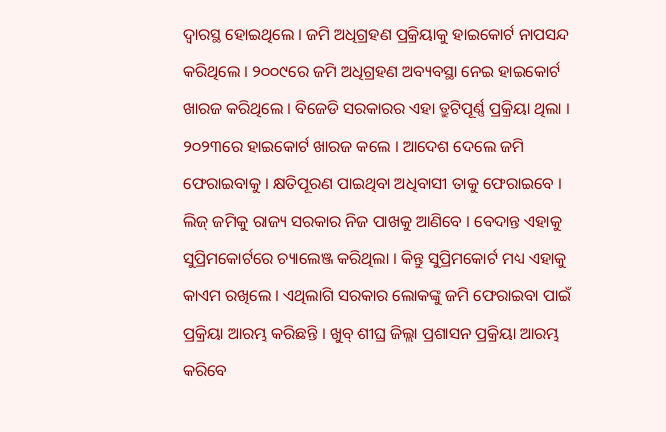ଦ୍ୱାରସ୍ଥ ହୋଇଥିଲେ । ଜମି ଅଧିଗ୍ରହଣ ପ୍ରକ୍ରିୟାକୁ ହାଇକୋର୍ଟ ନାପସନ୍ଦ କରିଥିଲେ । ୨୦୦୯ରେ ଜମି ଅଧିଗ୍ରହଣ ଅବ୍ୟବସ୍ଥା ନେଇ ହାଇକୋର୍ଟ ଖାରଜ କରିଥିଲେ । ବିଜେଡି ସରକାରର ଏହା ତ୍ରୁଟିପୂର୍ଣ୍ଣ ପ୍ରକ୍ରିୟା ଥିଲା । ୨୦୨୩ରେ ହାଇକୋର୍ଟ ଖାରଜ କଲେ । ଆଦେଶ ଦେଲେ ଜମି ଫେରାଇବାକୁ । କ୍ଷତିପୂରଣ ପାଇଥିବା ଅଧିବାସୀ ତାକୁ ଫେରାଇବେ । ଲିଜ୍ ଜମିକୁ ରାଜ୍ୟ ସରକାର ନିଜ ପାଖକୁ ଆଣିବେ । ବେଦାନ୍ତ ଏହାକୁ ସୁପ୍ରିମକୋର୍ଟରେ ଚ୍ୟାଲେଞ୍ଜ କରିଥିଲା । କିନ୍ତୁ ସୁପ୍ରିମକୋର୍ଟ ମଧ୍ୟ ଏହାକୁ କାଏମ ରଖିଲେ । ଏଥିଲାଗି ସରକାର ଲୋକଙ୍କୁ ଜମି ଫେରାଇବା ପାଇଁ ପ୍ରକ୍ରିୟା ଆରମ୍ଭ କରିଛନ୍ତି । ଖୁବ୍ ଶୀଘ୍ର ଜିଲ୍ଲା ପ୍ରଶାସନ ପ୍ରକ୍ରିୟା ଆରମ୍ଭ କରିବେ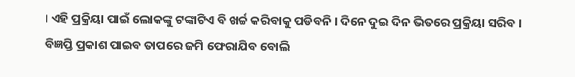। ଏହି ପ୍ରକ୍ରିୟା ପାଇଁ ଲୋକଙ୍କୁ ଟଙ୍କାଟିଏ ବି ଖର୍ଚ୍ଚ କରିବାକୁ ପଡିବନି । ଦିନେ ଦୁଇ ଦିନ ଭିତରେ ପ୍ରକ୍ରିୟା ସରିବ । ବିଜ୍ଞପ୍ତି ପ୍ରକାଶ ପାଇବ ତାପରେ ଜମି ଫେରାଯିବ ବୋଲି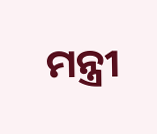ମନ୍ତ୍ରୀ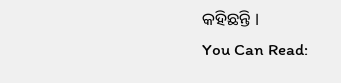କହିଛନ୍ତି ।
You Can Read: